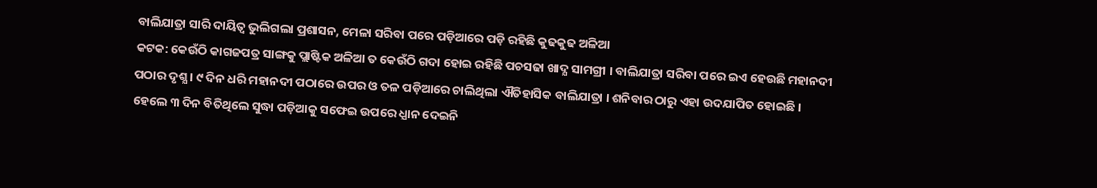ବାଲିଯାତ୍ରା ସାରି ଦାୟିତ୍ବ ଭୁଲିଗଲା ପ୍ରଶାସନ, ମେଳା ସରିବା ପରେ ପଡ଼ିଆରେ ପଡ଼ି ରହିଛି କୁଢକୁଢ ଅଳିଆ
କଟକ: କେଉଁଠି କାଗଜପତ୍ର ସାଙ୍ଗକୁ ପ୍ଲାଷ୍ଟିକ ଅଳିଆ ତ କେଉଁଠି ଗଦା ହୋଇ ରହିଛି ପଚସଢା ଖାଦ୍ଯ ସାମଗ୍ରୀ । ବାଲିଯାତ୍ରା ସରିବା ପରେ ଇଏ ହେଉଛି ମହାନଦୀ ପଠାର ଦୃଶ୍ଯ । ୯ ଦିନ ଧରି ମହାନଦୀ ପଠାରେ ଉପର ଓ ତଳ ପଡ଼ିଆରେ ଚାଲିଥିଲା ଐତିହାସିକ ବାଲିଯାତ୍ରା । ଶନିବାର ଠାରୁ ଏହା ଉଦଯାପିତ ହୋଇଛି । ହେଲେ ୩ ଦିନ ବିତିଥିଲେ ସୁଦ୍ଧା ପଡ଼ିଆକୁ ସଫେଇ ଉପରେ ଧ୍ଯାନ ଦେଇନି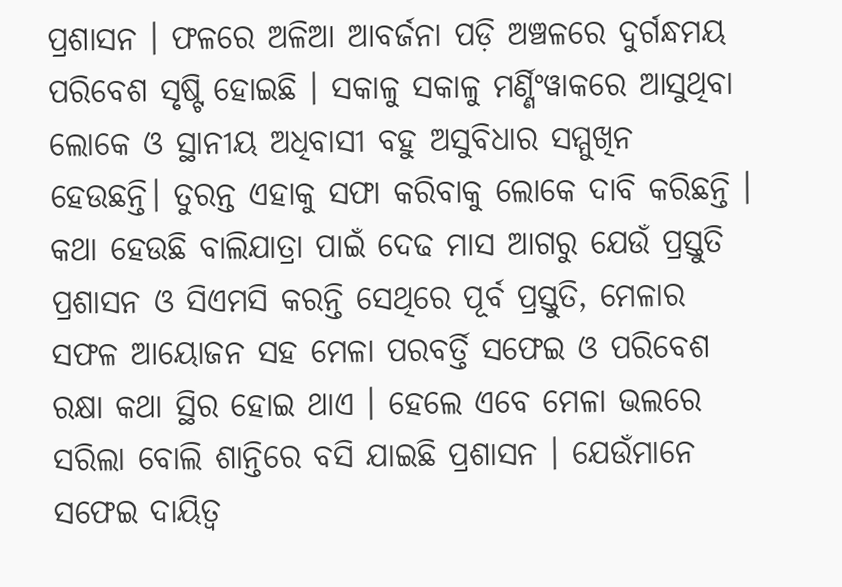ପ୍ରଶାସନ । ଫଳରେ ଅଳିଆ ଆବର୍ଜନା ପଡ଼ି ଅଞ୍ଚଳରେ ଦୁର୍ଗନ୍ଧମୟ ପରିବେଶ ସୃଷ୍ଟି ହୋଇଛି । ସକାଳୁ ସକାଳୁ ମର୍ଣ୍ଣିଂୱାକରେ ଆସୁଥିବା ଲୋକେ ଓ ସ୍ଥାନୀୟ ଅଧିବାସୀ ବହୁ ଅସୁବିଧାର ସମ୍ମୁଖିନ ହେଉଛନ୍ତି। ତୁରନ୍ତ ଏହାକୁ ସଫା କରିବାକୁ ଲୋକେ ଦାବି କରିଛନ୍ତି ।
କଥା ହେଉଛି ବାଲିଯାତ୍ରା ପାଇଁ ଦେଢ ମାସ ଆଗରୁ ଯେଉଁ ପ୍ରସ୍ତୁତି ପ୍ରଶାସନ ଓ ସିଏମସି କରନ୍ତି ସେଥିରେ ପୂର୍ବ ପ୍ରସ୍ତୁତି, ମେଳାର ସଫଳ ଆୟୋଜନ ସହ ମେଳା ପରବର୍ତ୍ତି ସଫେଇ ଓ ପରିବେଶ ରକ୍ଷା କଥା ସ୍ଥିର ହୋଇ ଥାଏ । ହେଲେ ଏବେ ମେଳା ଭଲରେ ସରିଲା ବୋଲି ଶାନ୍ତିରେ ବସି ଯାଇଛି ପ୍ରଶାସନ । ଯେଉଁମାନେ ସଫେଇ ଦାୟିତ୍ବ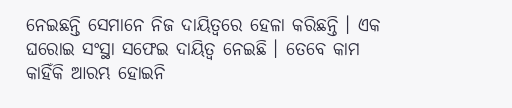ନେଇଛନ୍ତି ସେମାନେ ନିଜ ଦାୟିତ୍ବରେ ହେଳା କରିଛନ୍ତି । ଏକ ଘରୋଇ ସଂସ୍ଥା ସଫେଇ ଦାୟିତ୍ବ ନେଇଛି । ତେବେ କାମ କାହିଁକି ଆରମ୍ଭ ହୋଇନି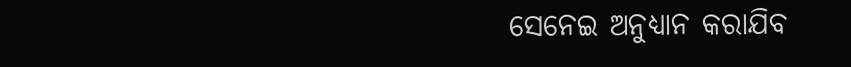ସେନେଇ ଅନୁଧ୍ଯାନ କରାଯିବ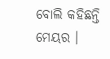ବୋଲି କହିଛନ୍ତି ମେୟର ।